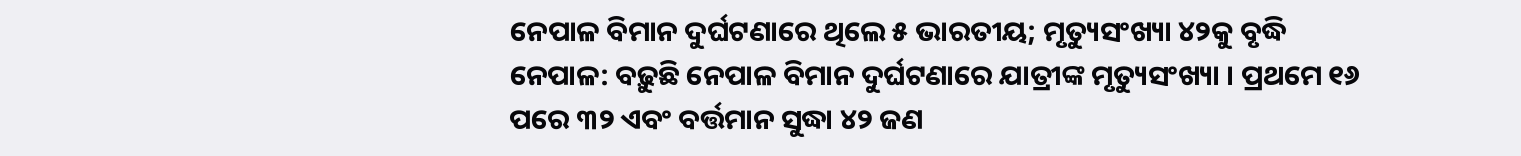ନେପାଳ ବିମାନ ଦୁର୍ଘଟଣାରେ ଥିଲେ ୫ ଭାରତୀୟ; ମୃତ୍ୟୁସଂଖ୍ୟା ୪୨କୁ ବୃଦ୍ଧି
ନେପାଳ: ବଢ଼ୁଛି ନେପାଳ ବିମାନ ଦୁର୍ଘଟଣାରେ ଯାତ୍ରୀଙ୍କ ମୃତ୍ୟୁସଂଖ୍ୟା । ପ୍ରଥମେ ୧୬ ପରେ ୩୨ ଏବଂ ବର୍ତ୍ତମାନ ସୁଦ୍ଧା ୪୨ ଜଣ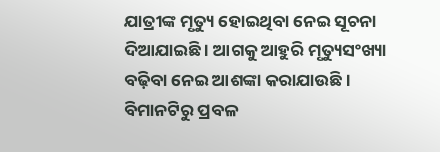ଯାତ୍ରୀଙ୍କ ମୃତ୍ୟୁ ହୋଇଥିବା ନେଇ ସୂଚନା ଦିଆଯାଇଛି । ଆଗକୁ ଆହୁରି ମୃତ୍ୟୁସଂଖ୍ୟା ବଢ଼ିବା ନେଇ ଆଶଙ୍କା କରାଯାଉଛି । ବିମାନଟିରୁ ପ୍ରବଳ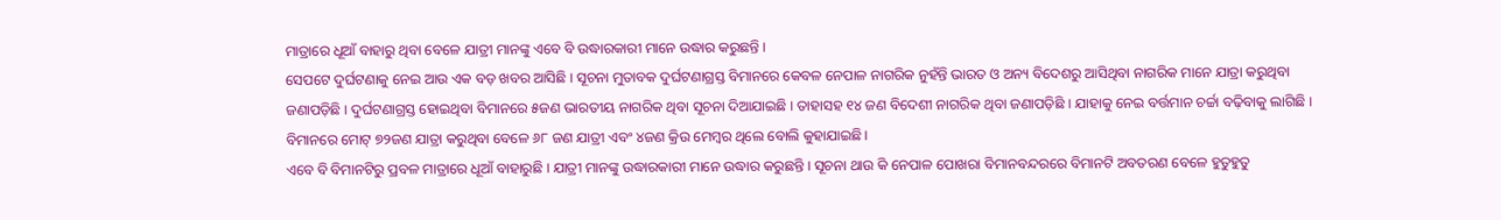ମାତ୍ରାରେ ଧୂଆଁ ବାହାରୁ ଥିବା ବେଳେ ଯାତ୍ରୀ ମାନଙ୍କୁ ଏବେ ବି ଉଦ୍ଧାରକାରୀ ମାନେ ଉଦ୍ଧାର କରୁଛନ୍ତି ।
ସେପଟେ ଦୁର୍ଘଟଣାକୁ ନେଇ ଆଉ ଏକ ବଡ଼ ଖବର ଆସିଛି । ସୂଚନା ମୁତାବକ ଦୁର୍ଘଟଣାଗ୍ରସ୍ତ ବିମାନରେ କେବଳ ନେପାଳ ନାଗରିକ ନୁହଁନ୍ତି ଭାରତ ଓ ଅନ୍ୟ ବିଦେଶରୁ ଆସିଥିବା ନାଗରିକ ମାନେ ଯାତ୍ରା କରୁଥିବା ଜଣାପଡ଼ିଛି । ଦୁର୍ଘଟଣାଗ୍ରସ୍ତ ହୋଇଥିବା ବିମାନରେ ୫ଜଣ ଭାରତୀୟ ନାଗରିକ ଥିବା ସୂଚନା ଦିଆଯାଇଛି । ତାହାସହ ୧୪ ଜଣ ବିଦେଶୀ ନାଗରିକ ଥିବା ଜଣାପଡ଼ିଛି । ଯାହାକୁ ନେଇ ବର୍ତ୍ତମାନ ଚର୍ଚ୍ଚା ବଢ଼ିବାକୁ ଲାଗିଛି । ବିମାନରେ ମୋଟ୍ ୭୨ଜଣ ଯାତ୍ରା କରୁଥିବା ବେଳେ ୬୮ ଜଣ ଯାତ୍ରୀ ଏବଂ ୪ଜଣ କ୍ରିଉ ମେମ୍ବର ଥିଲେ ବୋଲି କୁହାଯାଇଛି ।
ଏବେ ବି ବିମାନଟିରୁ ପ୍ରବଳ ମାତ୍ରାରେ ଧୂଆଁ ବାହାରୁଛି । ଯାତ୍ରୀ ମାନଙ୍କୁ ଉଦ୍ଧାରକାରୀ ମାନେ ଉଦ୍ଧାର କରୁଛନ୍ତି । ସୂଚନା ଥାଉ କି ନେପାଳ ପୋଖରା ବିମାନବନ୍ଦରରେ ବିମାନଟି ଅବତରଣ ବେଳେ ହୁତୁହୁତୁ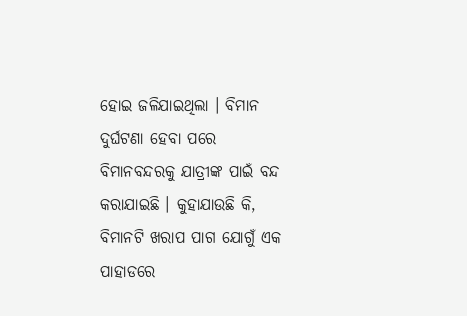ହୋଇ ଜଳିଯାଇଥିଲା । ବିମାନ ଦୁର୍ଘଟଣା ହେବା ପରେ ବିମାନବନ୍ଦରକୁ ଯାତ୍ରୀଙ୍କ ପାଇଁ ବନ୍ଦ କରାଯାଇଛି । କୁହାଯାଉଛି କି, ବିମାନଟି ଖରାପ ପାଗ ଯୋଗୁଁ ଏକ ପାହାଡରେ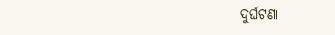ଦୁର୍ଘଟଣା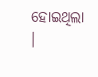ହୋଇଥିଲା ।